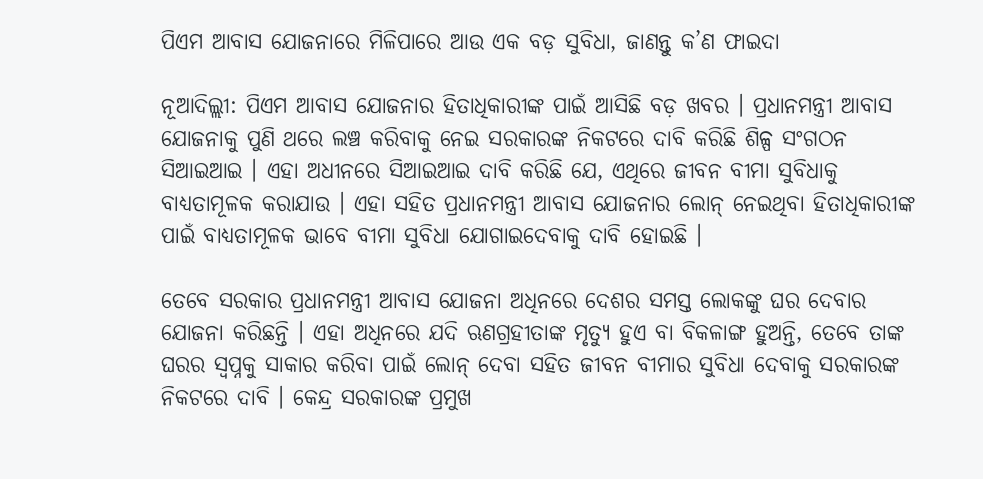ପିଏମ ଆବାସ ଯୋଜନାରେ ମିଳିପାରେ ଆଉ ଏକ ବଡ଼ ସୁବିଧା, ଜାଣନ୍ତୁ କ’ଣ ଫାଇଦା

ନୂଆଦିଲ୍ଲୀ: ପିଏମ ଆବାସ ଯୋଜନାର ହିତାଧିକାରୀଙ୍କ ପାଇଁ ଆସିଛି ବଡ଼ ଖବର । ପ୍ରଧାନମନ୍ତ୍ରୀ ଆବାସ ଯୋଜନାକୁ ପୁଣି ଥରେ ଲଞ୍ଚ କରିବାକୁ ନେଇ ସରକାରଙ୍କ ନିକଟରେ ଦାବି କରିଛି ଶିଳ୍ପ ସଂଗଠନ ସିଆଇଆଇ । ଏହା ଅଧୀନରେ ସିଆଇଆଇ ଦାବି କରିଛି ଯେ, ଏଥିରେ ଜୀବନ ବୀମା ସୁବିଧାକୁ ବାଧ୍ୟତାମୂଳକ କରାଯାଉ । ଏହା ସହିତ ପ୍ରଧାନମନ୍ତ୍ରୀ ଆବାସ ଯୋଜନାର ଲୋନ୍ ନେଇଥିବା ହିତାଧିକାରୀଙ୍କ ପାଇଁ ବାଧ୍ୟତାମୂଳକ ଭାବେ ବୀମା ସୁବିଧା ଯୋଗାଇଦେବାକୁ ଦାବି ହୋଇଛି ।

ତେବେ ସରକାର ପ୍ରଧାନମନ୍ତ୍ରୀ ଆବାସ ଯୋଜନା ଅଧିନରେ ଦେଶର ସମସ୍ତ ଲୋକଙ୍କୁ ଘର ଦେବାର ଯୋଜନା କରିଛନ୍ତି । ଏହା ଅଧିନରେ ଯଦି ଋଣଗ୍ରହୀତାଙ୍କ ମୃତ୍ୟୁ ହୁଏ ବା ବିକଳାଙ୍ଗ ହୁଅନ୍ତି, ତେବେ ତାଙ୍କ ଘରର ସ୍ୱପ୍ନକୁ ସାକାର କରିବା ପାଇଁ ଲୋନ୍ ଦେବା ସହିତ ଜୀବନ ବୀମାର ସୁବିଧା ଦେବାକୁ ସରକାରଙ୍କ ନିକଟରେ ଦାବି । କେନ୍ଦ୍ର ସରକାରଙ୍କ ପ୍ରମୁଖ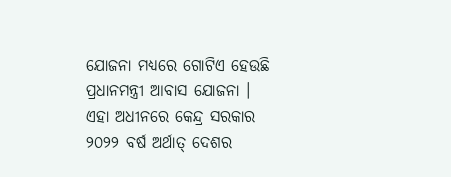ଯୋଜନା ମଧ୍ୟରେ ଗୋଟିଏ ହେଉଛି ପ୍ରଧାନମନ୍ତ୍ରୀ ଆବାସ ଯୋଜନା । ଏହା ଅଧୀନରେ କେନ୍ଦ୍ର ସରକାର ୨୦୨୨ ବର୍ଷ ଅର୍ଥାତ୍ ଦେଶର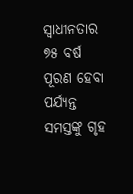ସ୍ୱାଧୀନତାର ୭୫ ବର୍ଷ ପୂରଣ ହେବା ପର୍ଯ୍ୟନ୍ତ ସମସ୍ତଙ୍କୁ ଗୃହ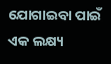ଯୋଗାଇବା ପାଇଁ ଏକ ଲକ୍ଷ୍ୟ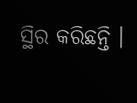ସ୍ଥିର କରିଛନ୍ତି ।